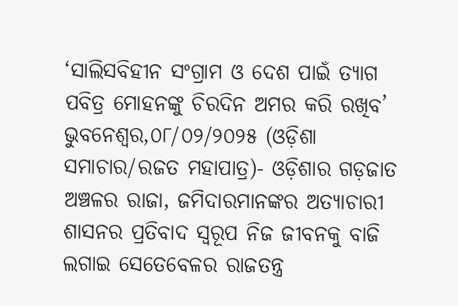‘ସାଲିସବିହୀନ ସଂଗ୍ରାମ ଓ ଦେଶ ପାଇଁ ତ୍ୟାଗ ପବିତ୍ର ମୋହନଙ୍କୁ ଚିରଦିନ ଅମର କରି ରଖିବ’
ଭୁବନେଶ୍ୱର,୦୮/୦୨/୨୦୨୫ (ଓଡ଼ିଶା ସମାଚାର/ରଜତ ମହାପାତ୍ର)- ଓଡ଼ିଶାର ଗଡ଼ଜାତ ଅଞ୍ଚଳର ରାଜା, ଜମିଦାରମାନଙ୍କର ଅତ୍ୟାଚାରୀ ଶାସନର ପ୍ରତିବାଦ ସ୍ୱରୂପ ନିଜ ଜୀବନକୁ ବାଜି ଲଗାଇ ସେତେବେଳର ରାଜତନ୍ତ୍ର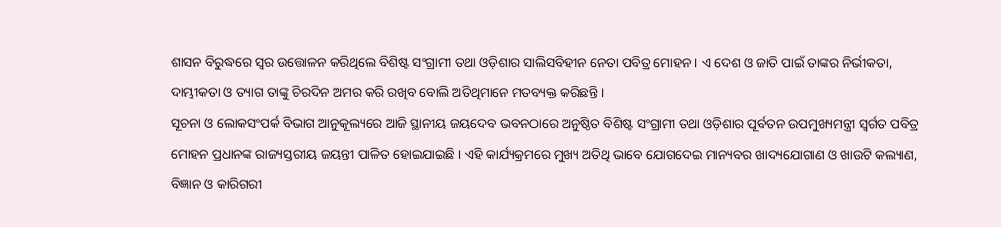ଶାସନ ବିରୁଦ୍ଧରେ ସ୍ୱର ଉତ୍ତୋଳନ କରିଥିଲେ ବିଶିଷ୍ଟ ସଂଗ୍ରାମୀ ତଥା ଓଡ଼ିଶାର ସାଲିସବିହୀନ ନେତା ପବିତ୍ର ମୋହନ । ଏ ଦେଶ ଓ ଜାତି ପାଇଁ ତାଙ୍କର ନିର୍ଭୀକତା, ଦାମ୍ଭୀକତା ଓ ତ୍ୟାଗ ତାଙ୍କୁ ଚିରଦିନ ଅମର କରି ରଖିବ ବୋଲି ଅତିଥିମାନେ ମତବ୍ୟକ୍ତ କରିଛନ୍ତି ।
ସୂଚନା ଓ ଲୋକସଂପର୍କ ବିଭାଗ ଆନୁକୂଲ୍ୟରେ ଆଜି ସ୍ଥାନୀୟ ଜୟଦେବ ଭବନଠାରେ ଅନୁଷ୍ଠିତ ବିଶିଷ୍ଟ ସଂଗ୍ରାମୀ ତଥା ଓଡ଼ିଶାର ପୂର୍ବତନ ଉପମୁଖ୍ୟମନ୍ତ୍ରୀ ସ୍ୱର୍ଗତ ପବିତ୍ର ମୋହନ ପ୍ରଧାନଙ୍କ ରାଜ୍ୟସ୍ତରୀୟ ଜୟନ୍ତୀ ପାଳିତ ହୋଇଯାଇଛି । ଏହି କାର୍ଯ୍ୟକ୍ରମରେ ମୁଖ୍ୟ ଅତିଥି ଭାବେ ଯୋଗଦେଇ ମାନ୍ୟବର ଖାଦ୍ୟଯୋଗାଣ ଓ ଖାଉଟି କଲ୍ୟାଣ, ବିଜ୍ଞାନ ଓ କାରିଗରୀ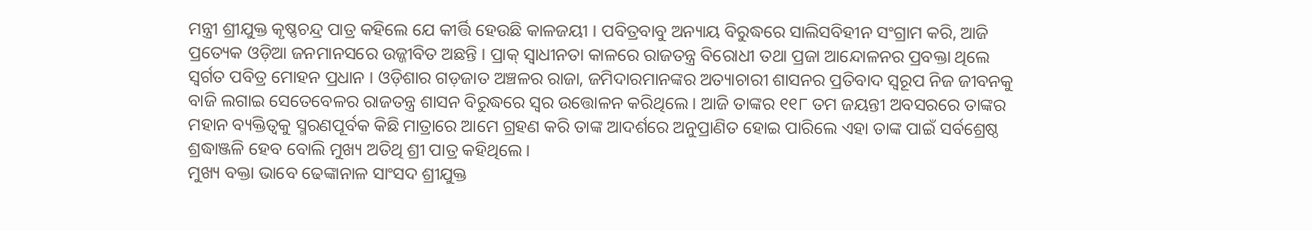ମନ୍ତ୍ରୀ ଶ୍ରୀଯୁକ୍ତ କୃଷ୍ଣଚନ୍ଦ୍ର ପାତ୍ର କହିଲେ ଯେ କୀର୍ତ୍ତି ହେଉଛି କାଳଜୟୀ । ପବିତ୍ରବାବୁ ଅନ୍ୟାୟ ବିରୁଦ୍ଧରେ ସାଲିସବିହୀନ ସଂଗ୍ରାମ କରି, ଆଜି ପ୍ରତ୍ୟେକ ଓଡ଼ିଆ ଜନମାନସରେ ଉଜ୍ଜୀବିତ ଅଛନ୍ତି । ପ୍ରାକ୍ ସ୍ୱାଧୀନତା କାଳରେ ରାଜତନ୍ତ୍ର ବିରୋଧୀ ତଥା ପ୍ରଜା ଆନ୍ଦୋଳନର ପ୍ରବକ୍ତା ଥିଲେ ସ୍ୱର୍ଗତ ପବିତ୍ର ମୋହନ ପ୍ରଧାନ । ଓଡ଼ିଶାର ଗଡ଼ଜାତ ଅଞ୍ଚଳର ରାଜା, ଜମିଦାରମାନଙ୍କର ଅତ୍ୟାଚାରୀ ଶାସନର ପ୍ରତିବାଦ ସ୍ୱରୂପ ନିଜ ଜୀବନକୁ ବାଜି ଲଗାଇ ସେତେବେଳର ରାଜତନ୍ତ୍ର ଶାସନ ବିରୁଦ୍ଧରେ ସ୍ୱର ଉତ୍ତୋଳନ କରିଥିଲେ । ଆଜି ତାଙ୍କର ୧୧୮ ତମ ଜୟନ୍ତୀ ଅବସରରେ ତାଙ୍କର ମହାନ ବ୍ୟକ୍ତିତ୍ୱକୁ ସ୍ମରଣପୂର୍ବକ କିଛି ମାତ୍ରାରେ ଆମେ ଗ୍ରହଣ କରି ତାଙ୍କ ଆଦର୍ଶରେ ଅନୁପ୍ରାଣିତ ହୋଇ ପାରିଲେ ଏହା ତାଙ୍କ ପାଇଁ ସର୍ବଶ୍ରେଷ୍ଠ ଶ୍ରଦ୍ଧାଞ୍ଜଳି ହେବ ବୋଲି ମୁଖ୍ୟ ଅତିଥି ଶ୍ରୀ ପାତ୍ର କହିଥିଲେ ।
ମୁଖ୍ୟ ବକ୍ତା ଭାବେ ଢେଙ୍କାନାଳ ସାଂସଦ ଶ୍ରୀଯୁକ୍ତ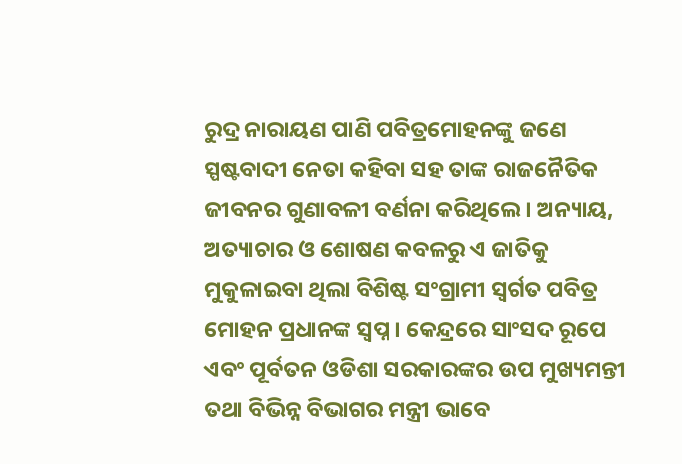ରୁଦ୍ର ନାରାୟଣ ପାଣି ପବିତ୍ରମୋହନଙ୍କୁ ଜଣେ ସ୍ପଷ୍ଟବାଦୀ ନେତା କହିବା ସହ ତାଙ୍କ ରାଜନୈତିକ ଜୀବନର ଗୁଣାବଳୀ ବର୍ଣନା କରିଥିଲେ । ଅନ୍ୟାୟ, ଅତ୍ୟାଚାର ଓ ଶୋଷଣ କବଳରୁ ଏ ଜାତିକୁ ମୁକୁଳାଇବା ଥିଲା ବିଶିଷ୍ଟ ସଂଗ୍ରାମୀ ସ୍ୱର୍ଗତ ପବିତ୍ର ମୋହନ ପ୍ରଧାନଙ୍କ ସ୍ୱପ୍ନ । କେନ୍ଦ୍ରରେ ସାଂସଦ ରୂପେ ଏବଂ ପୂର୍ବତନ ଓଡିଶା ସରକାରଙ୍କର ଉପ ମୁଖ୍ୟମନ୍ତୀ ତଥା ବିଭିନ୍ନ ବିଭାଗର ମନ୍ତ୍ରୀ ଭାବେ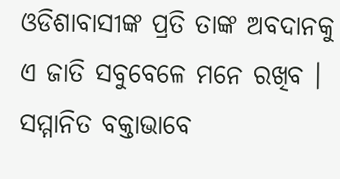ଓଡିଶାବାସୀଙ୍କ ପ୍ରତି ତାଙ୍କ ଅବଦାନକୁ ଏ ଜାତି ସବୁବେଳେ ମନେ ରଖିବ ।
ସମ୍ମାନିତ ବକ୍ତାଭାବେ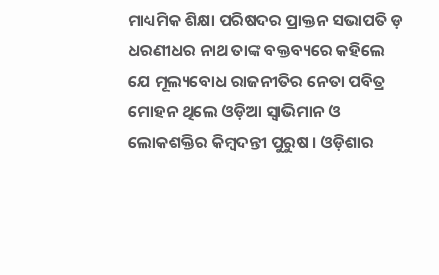ମାଧ୍ୟମିକ ଶିକ୍ଷା ପରିଷଦର ପ୍ରାକ୍ତନ ସଭାପତି ଡ଼ ଧରଣୀଧର ନାଥ ତାଙ୍କ ବକ୍ତବ୍ୟରେ କହିଲେ ଯେ ମୂଲ୍ୟବୋଧ ରାଜନୀତିର ନେତା ପବିତ୍ର ମୋହନ ଥିଲେ ଓଡ଼ିଆ ସ୍ୱାଭିମାନ ଓ ଲୋକଶକ୍ତିର କିମ୍ବଦନ୍ତୀ ପୁରୁଷ । ଓଡ଼ିଶାର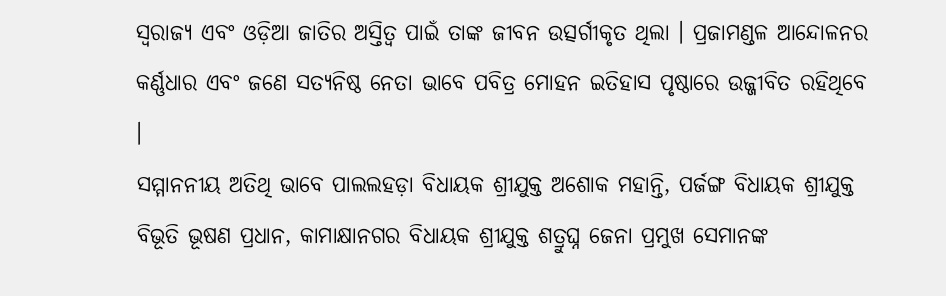ସ୍ୱରାଜ୍ୟ ଏବଂ ଓଡ଼ିଆ ଜାତିର ଅସ୍ତିତ୍ୱ ପାଇଁ ତାଙ୍କ ଜୀବନ ଉତ୍ସର୍ଗୀକୃତ ଥିଲା । ପ୍ରଜାମଣ୍ଡଳ ଆନ୍ଦୋଳନର କର୍ଣ୍ଣଧାର ଏବଂ ଜଣେ ସତ୍ୟନିଷ୍ଠ ନେତା ଭାବେ ପବିତ୍ର ମୋହନ ଇତିହାସ ପୃଷ୍ଠାରେ ଉଜ୍ଜୀବିତ ରହିଥିବେ ।
ସମ୍ମାନନୀୟ ଅତିଥି ଭାବେ ପାଲଲହଡ଼ା ବିଧାୟକ ଶ୍ରୀଯୁକ୍ତ ଅଶୋକ ମହାନ୍ତି, ପର୍ଜଙ୍ଗ ବିଧାୟକ ଶ୍ରୀଯୁକ୍ତ ବିଭୂତି ଭୂଷଣ ପ୍ରଧାନ, କାମାକ୍ଷାନଗର ବିଧାୟକ ଶ୍ରୀଯୁକ୍ତ ଶତ୍ରୁଘ୍ନ ଜେନା ପ୍ରମୁଖ ସେମାନଙ୍କ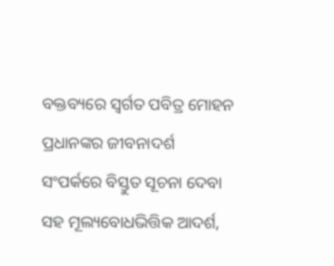ବକ୍ତବ୍ୟରେ ସ୍ୱର୍ଗତ ପବିତ୍ର ମୋହନ ପ୍ରଧାନଙ୍କର ଜୀବନାଦର୍ଶ ସଂପର୍କରେ ବିସ୍ତୁତ ସୂଚନା ଦେବା ସହ ମୂଲ୍ୟବୋଧଭିତ୍ତିକ ଆଦର୍ଶ,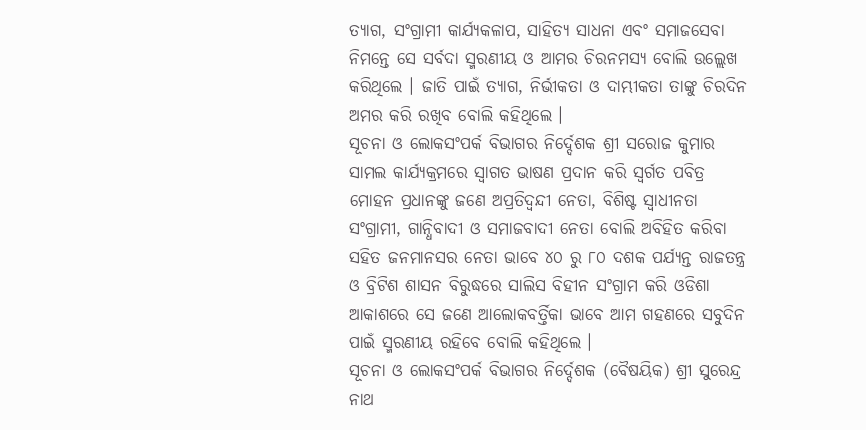ତ୍ୟାଗ, ସଂଗ୍ରାମୀ କାର୍ଯ୍ୟକଳାପ, ସାହିତ୍ୟ ସାଧନା ଏବଂ ସମାଜସେବା ନିମନ୍ତେ ସେ ସର୍ବଦା ସ୍ମରଣୀୟ ଓ ଆମର ଚିରନମସ୍ୟ ବୋଲି ଉଲ୍ଲେଖ କରିଥିଲେ । ଜାତି ପାଇଁ ତ୍ୟାଗ, ନିର୍ଭୀକତା ଓ ଦାମ୍ଭୀକତା ତାଙ୍କୁ ଚିରଦିନ ଅମର କରି ରଖିବ ବୋଲି କହିଥିଲେ ।
ସୂଚନା ଓ ଲୋକସଂପର୍କ ବିଭାଗର ନିର୍ଦ୍ଦେଶକ ଶ୍ରୀ ସରୋଜ କୁମାର ସାମଲ କାର୍ଯ୍ୟକ୍ରମରେ ସ୍ୱାଗତ ଭାଷଣ ପ୍ରଦାନ କରି ସ୍ୱର୍ଗତ ପବିତ୍ର ମୋହନ ପ୍ରଧାନଙ୍କୁ ଜଣେ ଅପ୍ରତିଦ୍ୱନ୍ଦୀ ନେତା, ବିଶିଷ୍ଟ ସ୍ୱାଧୀନତା ସଂଗ୍ରାମୀ, ଗାନ୍ଧିବାଦୀ ଓ ସମାଜବାଦୀ ନେତା ବୋଲି ଅବିହିତ କରିବା ସହିତ ଜନମାନସର ନେତା ଭାବେ ୪୦ ରୁ ୮୦ ଦଶକ ପର୍ଯ୍ୟନ୍ତ ରାଜତନ୍ତ୍ର ଓ ବ୍ରିଟିଶ ଶାସନ ବିରୁଦ୍ଧରେ ସାଲିସ ବିହୀନ ସଂଗ୍ରାମ କରି ଓଡିଶା ଆକାଶରେ ସେ ଜଣେ ଆଲୋକବର୍ତ୍ତିକା ଭାବେ ଆମ ଗହଣରେ ସବୁଦିନ ପାଇଁ ସ୍ମରଣୀୟ ରହିବେ ବୋଲି କହିଥିଲେ ।
ସୂଚନା ଓ ଲୋକସଂପର୍କ ବିଭାଗର ନିର୍ଦ୍ଦେଶକ (ବୈଷୟିକ) ଶ୍ରୀ ସୁରେନ୍ଦ୍ର ନାଥ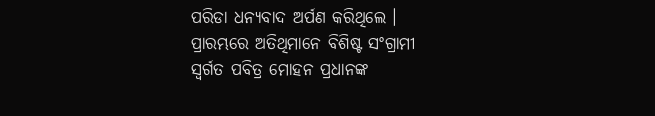ପରିଡା ଧନ୍ୟବାଦ ଅର୍ପଣ କରିଥିଲେ । ପ୍ରାରମ୍ଭରେ ଅତିଥିମାନେ ବିଶିଷ୍ଟ ସଂଗ୍ରାମୀ ସ୍ୱର୍ଗତ ପବିତ୍ର ମୋହନ ପ୍ରଧାନଙ୍କ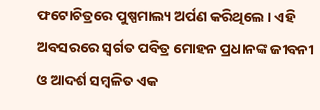ଫଟୋଚିତ୍ରରେ ପୁଷ୍ପମାଲ୍ୟ ଅର୍ପଣ କରିଥିଲେ । ଏହି ଅବସରରେ ସ୍ୱର୍ଗତ ପବିତ୍ର ମୋହନ ପ୍ରଧାନଙ୍କ ଜୀବନୀ ଓ ଆଦର୍ଶ ସମ୍ବଳିତ ଏକ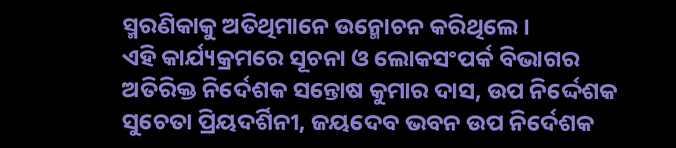ସ୍ମରଣିକାକୁ ଅତିଥିମାନେ ଉନ୍ମୋଚନ କରିଥିଲେ ।
ଏହି କାର୍ଯ୍ୟକ୍ରମରେ ସୂଚନା ଓ ଲୋକସଂପର୍କ ବିଭାଗର ଅତିରିକ୍ତ ନିର୍ଦେଶକ ସନ୍ତୋଷ କୁମାର ଦାସ, ଉପ ନିର୍ଦ୍ଦେଶକ ସୁଚେତା ପ୍ରିୟଦର୍ଶିନୀ, ଜୟଦେବ ଭବନ ଉପ ନିର୍ଦେଶକ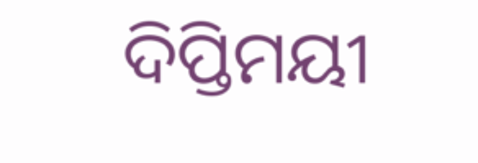ଦିପ୍ତିମୟୀ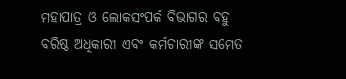ମହାପାତ୍ର ଓ ଲୋକସଂପର୍କ ବିଭାଗର ବହୁ ବରିଷ୍ଠ ଅଧିକାରୀ ଏବଂ କର୍ମଚାରୀଙ୍କ ସମେତ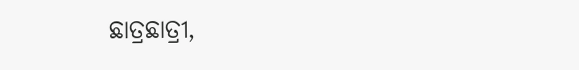ଛାତ୍ରଛାତ୍ରୀ,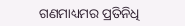ଗଣମାଧ୍ୟମର ପ୍ରତିନିଧି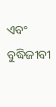ଏବଂ ବୁଦ୍ଧିଜୀବୀ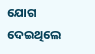ଯୋଗ ଦେଇଥିଲେ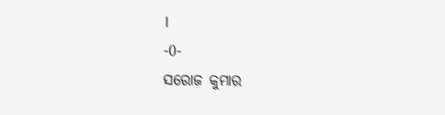।
-0-
ସରୋଜ କୁମାର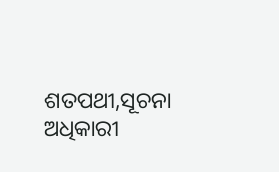ଶତପଥୀ,ସୂଚନା ଅଧିକାରୀ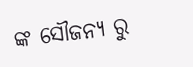ଙ୍କ ସୌଜନ୍ୟ ରୁ